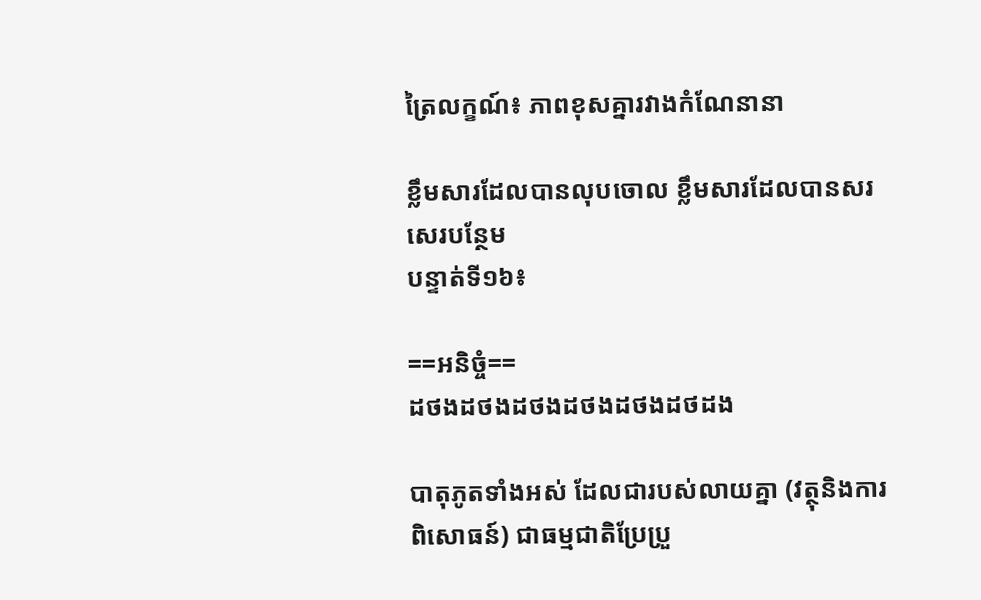ត្រៃលក្ខណ៍៖ ភាពខុសគ្នារវាងកំណែនានា

ខ្លឹមសារដែលបានលុបចោល ខ្លឹមសារដែលបានសរសេរបន្ថែម
បន្ទាត់ទី១៦៖

==អនិច្ចំ==
ដថងដថងដថងដថងដថងដថដង

បាតុភូតទាំងអស់ ដែលជារបស់លាយគ្នា (វត្ថុនិងការពិសោធន៍) ជាធម្មជាតិប្រែប្រួ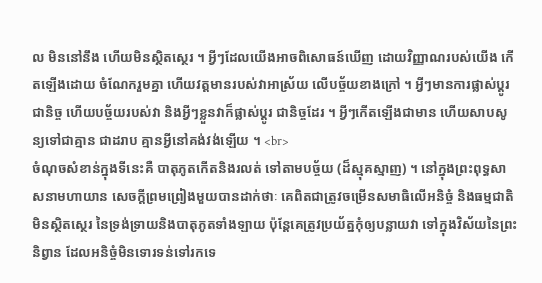ល មិននៅនឹង ហើយមិនស្ថិតស្ថេរ ។ អ្វីៗដែលយើងអាចពិសោធន៍ឃើញ ដោយវិញ្ញាណរបស់យើង កើតឡើងដោយ ចំណែករួមគ្នា ហើយវត្តមានរបស់វាអាស្រ័យ លើបច្ច័យខាងក្រៅ ។ អ្វីៗមានការផ្លាស់ប្តូរជានិច្ច ហើយបច្ច័យរបស់វា និងអ្វីៗខ្លួនវាក៏ផ្លាស់ប្តូរ ជានិច្ចដែរ ។ អ្វីៗកើតឡើងជាមាន ហើយសាបសូន្យទៅជាគ្មាន ជាដរាប គ្មានអ្វីនៅគង់វង់ឡើយ ។ <br>
ចំណុចសំខាន់ក្នុងទីនេះគឺ បាតុភូតកើតនិងរលត់ ទៅតាមបច្ច័យ (ដ៏ស្មុគស្មាញ) ។ នៅក្នុងព្រះពុទ្ធសាសនាមហាយាន សេចក្តីព្រមព្រៀងមួយបានដាក់ថាៈ គេពិតជាត្រូវចម្រើនសមាធិលើអនិច្ចំ និងធម្មជាតិមិនស្ថិតស្ថេរ នៃទ្រង់ទ្រាយនិងបាតុភូតទាំងឡាយ ប៉ុន្តែគេត្រូវប្រយ័ត្នកុំឲ្យបន្លាយវា ទៅក្នុងវិស័យនៃព្រះនិព្វាន ដែលអនិច្ចំមិនទោរទន់ទៅរកទេ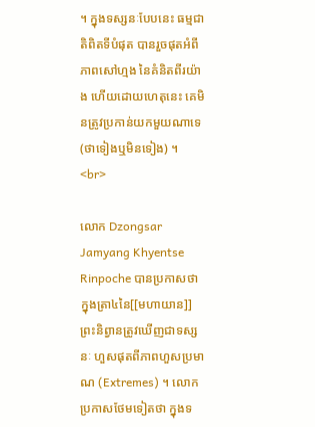។ ក្នុងទស្សនៈបែបនេះ ធម្មជាតិពិតទីបំផុត បានរួចផុតអំពីភាពសៅហ្មង នៃគំនិតពីរយ៉ាង ហើយដោយហេតុនេះ គេមិនត្រូវប្រកាន់យកមួយណាទេ (ថាទៀងឬមិនទៀង) ។ <br>

លោក Dzongsar Jamyang Khyentse Rinpoche បានប្រកាសថា ក្នុងត្រា៤នៃ[[មហាយាន]] ព្រះនិព្វានត្រូវឃើញជាទស្សនៈ ហួសផុតពីភាពហួសប្រមាណ (Extremes) ។ លោកប្រកាសថែមទៀតថា ក្នុងទ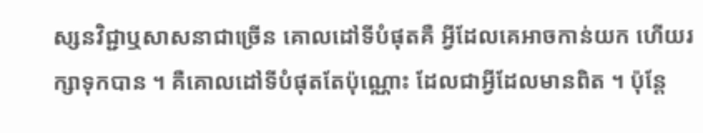ស្សនវិជ្ជាឬសាសនាជាច្រើន គោលដៅទីបំផុតគឺ អ្វីដែលគេអាចកាន់យក ហើយរក្សាទុកបាន ។ គឺគោលដៅទីបំផុតតែប៉ុណ្ណោះ ដែលជាអ្វីដែលមានពិត ។ ប៉ុន្តែ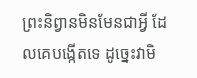ព្រះនិព្វានមិនមែនជាអ្វី ដែលគេបង្កើតទេ ដូច្នេះវាមិ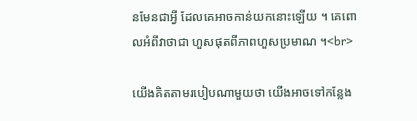នមែនជាអ្វី ដែលគេអាចកាន់យកនោះឡើយ ។ គេពោលអំពីវាថាជា ហួសផុតពីភាពហួសប្រមាណ ។<br>

យើងគិតតាមរបៀបណាមួយថា យើងអាចទៅកន្លែង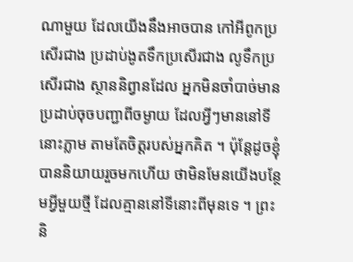ណាមួយ ដែលយើងនឹងអាចបាន កៅអីពូកប្រសើរជាង ប្រដាប់ងូតទឹកប្រសើរជាង លូទឹកប្រសើរជាង ស្ថាននិព្វានដែល អ្នកមិនចាំបាច់មាន ប្រដាប់ចុចបញ្ជាពីចម្ងាយ ដែលអ្វីៗមាននៅទីនោះភ្លាម តាមតែចិត្តរបស់អ្នកគិត ។ ប៉ុន្តែដូចខ្ញុំបាននិយាយរួចមកហើយ ថាមិនមែនយើងបន្ថែមអ្វីមួយថ្មី ដែលគ្មាននៅទីនោះពីមុនទេ ។ ព្រះនិ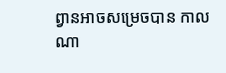ព្វានអាចសម្រេចបាន កាលណា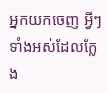អ្នកយកចេញ អ្វីៗទាំងអស់ដែលក្លែង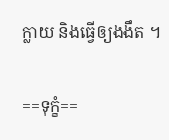ក្លាយ និងធ្វើឲ្យងងឹត ។

==ទុក្ខំ==